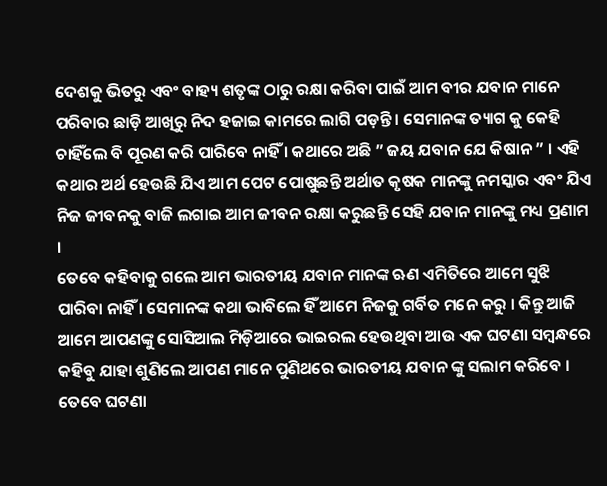ଦେଶକୁ ଭିତରୁ ଏବଂ ବାହ୍ୟ ଶତୃଙ୍କ ଠାରୁ ରକ୍ଷା କରିବା ପାଇଁ ଆମ ବୀର ଯବାନ ମାନେ ପରିବାର ଛାଡ଼ି ଆଖିରୁ ନିଦ ହଜାଇ କାମରେ ଲାଗି ପଡ଼ନ୍ତି । ସେମାନଙ୍କ ତ୍ୟାଗ କୁ କେହି ଚାହିଁଲେ ବି ପୂରଣ କରି ପାରିବେ ନାହିଁ । କଥାରେ ଅଛି ” ଜୟ ଯବାନ ଯେ କିଷାନ ” । ଏହି କଥାର ଅର୍ଥ ହେଉଛି ଯିଏ ଆମ ପେଟ ପୋଷୁଛନ୍ତି ଅର୍ଥାତ କୃଷକ ମାନଙ୍କୁ ନମସ୍କାର ଏବଂ ଯିଏ ନିଜ ଜୀବନକୁ ବାଜି ଲଗାଇ ଆମ ଜୀବନ ରକ୍ଷା କରୁଛନ୍ତି ସେହି ଯବାନ ମାନଙ୍କୁ ମଧ୍ୟ ପ୍ରଣାମ ।
ତେବେ କହିବାକୁ ଗଲେ ଆମ ଭାରତୀୟ ଯବାନ ମାନଙ୍କ ଋଣ ଏମିତିରେ ଆମେ ସୁଝି ପାରିବା ନାହିଁ । ସେମାନଙ୍କ କଥା ଭାବିଲେ ହିଁ ଆମେ ନିଜକୁ ଗର୍ବିତ ମନେ କରୁ । କିନ୍ତୁ ଆଜି ଆମେ ଆପଣଙ୍କୁ ସୋସିଆଲ ମିଡ଼ିଆରେ ଭାଇରଲ ହେଉଥିବା ଆଉ ଏକ ଘଟଣା ସମ୍ବନ୍ଧରେ କହିବୁ ଯାହା ଶୁଣିଲେ ଆପଣ ମାନେ ପୁଣିଥରେ ଭାରତୀୟ ଯବାନ ଙ୍କୁ ସଲାମ କରିବେ । ତେବେ ଘଟଣା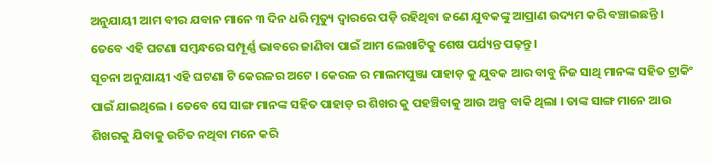ଅନୁଯାୟୀ ଆମ ବୀର ଯବାନ ମାନେ ୩ ଦିନ ଧରି ମୃତ୍ୟୁ ଦ୍ୱାରରେ ପଡ଼ି ରହିଥିବା ଜଣେ ଯୁବକଙ୍କୁ ଆପ୍ରାଣ ଉଦ୍ୟମ କରି ବଞ୍ଚାଇଛନ୍ତି । ତେବେ ଏହି ଘଟଣା ସମ୍ବନ୍ଧରେ ସମ୍ପୂର୍ଣ୍ଣ ଭାବରେ ଜାଣିବା ପାଇଁ ଆମ ଲେଖାଟିକୁ ଶେଷ ପର୍ଯ୍ୟନ୍ତ ପଢ଼ନ୍ତୁ ।
ସୂଚନା ଅନୁଯାୟୀ ଏହି ଘଟଣା ଟି କେରଳର ଅଟେ । କେରଳ ର ମାଲମପୁଞ୍ଜା ପାହାଡ଼ କୁ ଯୁବକ ଆର ବାବୁ ନିଜ ସାଥି ମାନଙ୍କ ସହିତ ଟ୍ରାକିଂ ପାଇଁ ଯାଇଥିଲେ । ତେବେ ସେ ସାଙ୍ଗ ମାନଙ୍କ ସହିତ ପାହାଡ଼ ର ଶିଖର କୁ ପହଞ୍ଚିବାକୁ ଆଉ ଅଳ୍ପ ବାକି ଥିଲା । ତାଙ୍କ ସାଙ୍ଗ ମାନେ ଆଉ ଶିଖରକୁ ଯିବାକୁ ଉଚିତ ନଥିବା ମନେ କରି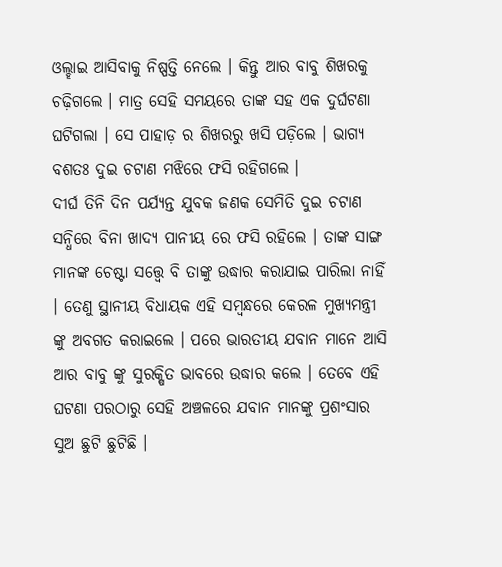ଓଲ୍ହାଇ ଆସିବାକୁ ନିଷ୍ପତ୍ତି ନେଲେ । କିନ୍ତୁ ଆର ବାବୁ ଶିଖରକୁ ଚଢ଼ିଗଲେ । ମାତ୍ର ସେହି ସମୟରେ ତାଙ୍କ ସହ ଏକ ଦୁର୍ଘଟଣା ଘଟିଗଲା । ସେ ପାହାଡ଼ ର ଶିଖରରୁ ଖସି ପଡ଼ିଲେ । ଭାଗ୍ୟ ବଶତଃ ଦୁଇ ଚଟାଣ ମଝିରେ ଫସି ରହିଗଲେ ।
ଦୀର୍ଘ ତିନି ଦିନ ପର୍ଯ୍ୟନ୍ତ ଯୁବକ ଜଣକ ସେମିତି ଦୁଇ ଚଟାଣ ସନ୍ଧିରେ ବିନା ଖାଦ୍ୟ ପାନୀୟ ରେ ଫସି ରହିଲେ । ତାଙ୍କ ସାଙ୍ଗ ମାନଙ୍କ ଚେଷ୍ଟା ସତ୍ତ୍ୱେ ବି ତାଙ୍କୁ ଉଦ୍ଧାର କରାଯାଇ ପାରିଲା ନାହିଁ । ତେଣୁ ସ୍ଥାନୀୟ ବିଧାୟକ ଏହି ସମ୍ବନ୍ଧରେ କେରଳ ମୁଖ୍ୟମନ୍ତ୍ରୀ ଙ୍କୁ ଅବଗତ କରାଇଲେ । ପରେ ଭାରତୀୟ ଯବାନ ମାନେ ଆସି ଆର ବାବୁ ଙ୍କୁ ସୁରକ୍ଷିତ ଭାବରେ ଉଦ୍ଧାର କଲେ । ତେବେ ଏହି ଘଟଣା ପରଠାରୁ ସେହି ଅଞ୍ଚଳରେ ଯବାନ ମାନଙ୍କୁ ପ୍ରଶଂସାର ସୁଅ ଛୁଟି ଛୁଟିଛି ।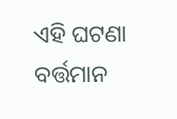ଏହି ଘଟଣା ବର୍ତ୍ତମାନ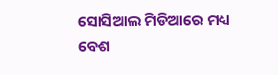ସୋସିଆଲ ମିଡିଆରେ ମଧ୍ୟ ବେଶ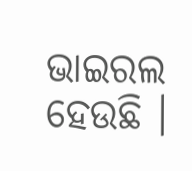ଭାଇରଲ ହେଉଛି ।